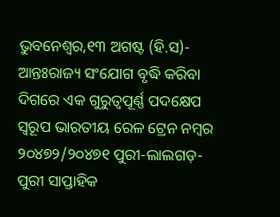ଭୁବନେଶ୍ୱର,୧୩ ଅଗଷ୍ଟ (ହି.ସ)- ଆନ୍ତଃରାଜ୍ୟ ସଂଯୋଗ ବୃଦ୍ଧି କରିବା ଦିଗରେ ଏକ ଗୁରୁତ୍ୱପୂର୍ଣ୍ଣ ପଦକ୍ଷେପ ସ୍ୱରୂପ ଭାରତୀୟ ରେଳ ଟ୍ରେନ ନମ୍ବର ୨୦୪୭୨/୨୦୪୭୧ ପୁରୀ-ଲାଲଗଡ଼-ପୁରୀ ସାପ୍ତାହିକ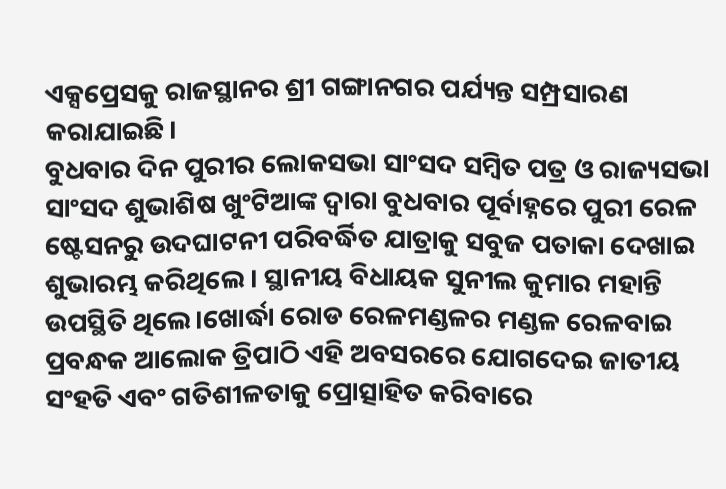ଏକ୍ସପ୍ରେସକୁ ରାଜସ୍ଥାନର ଶ୍ରୀ ଗଙ୍ଗାନଗର ପର୍ଯ୍ୟନ୍ତ ସମ୍ପ୍ରସାରଣ କରାଯାଇଛି।
ବୁଧବାର ଦିନ ପୁରୀର ଲୋକସଭା ସାଂସଦ ସମ୍ବିତ ପତ୍ର ଓ ରାଜ୍ୟସଭା ସାଂସଦ ଶୁଭାଶିଷ ଖୁଂଟିଆଙ୍କ ଦ୍ୱାରା ବୁଧବାର ପୂର୍ବାହ୍ନରେ ପୁରୀ ରେଳ ଷ୍ଟେସନରୁ ଉଦଘାଟନୀ ପରିବର୍ଦ୍ଧିତ ଯାତ୍ରାକୁ ସବୁଜ ପତାକା ଦେଖାଇ ଶୁଭାରମ୍ଭ କରିଥିଲେ । ସ୍ଥାନୀୟ ବିଧାୟକ ସୁନୀଲ କୁମାର ମହାନ୍ତି ଉପସ୍ଥିତି ଥିଲେ।ଖୋର୍ଦ୍ଧା ରୋଡ ରେଳମଣ୍ଡଳର ମଣ୍ଡଳ ରେଳବାଇ ପ୍ରବନ୍ଧକ ଆଲୋକ ତ୍ରିପାଠି ଏହି ଅବସରରେ ଯୋଗଦେଇ ଜାତୀୟ ସଂହତି ଏବଂ ଗତିଶୀଳତାକୁ ପ୍ରୋତ୍ସାହିତ କରିବାରେ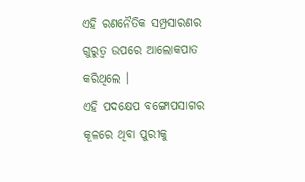ଏହି ରଣନୈତିକ ସମ୍ପ୍ରସାରଣର ଗୁରୁତ୍ୱ ଉପରେ ଆଲୋକପାତ କରିଥିଲେ ।
ଏହି ପଦକ୍ଷେପ ବଙ୍ଗୋପସାଗର କୂଳରେ ଥିବା ପୁରୀକୁ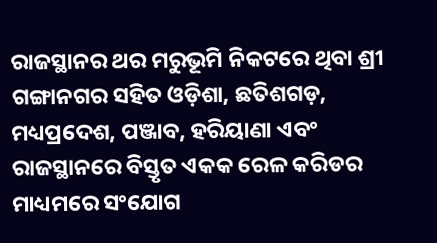ରାଜସ୍ଥାନର ଥର ମରୁଭୂମି ନିକଟରେ ଥିବା ଶ୍ରୀ ଗଙ୍ଗାନଗର ସହିତ ଓଡ଼ିଶା, ଛତିଶଗଡ଼, ମଧ୍ୟପ୍ରଦେଶ, ପଞ୍ଜାବ, ହରିୟାଣା ଏବଂ ରାଜସ୍ଥାନରେ ବିସ୍ତୃତ ଏକକ ରେଳ କରିଡର ମାଧ୍ୟମରେ ସଂଯୋଗ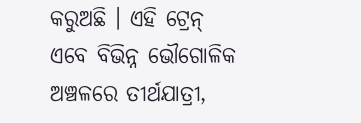କରୁଅଛି । ଏହି ଟ୍ରେନ୍ ଏବେ ବିଭିନ୍ନ ଭୌଗୋଳିକ ଅଞ୍ଚଳରେ ତୀର୍ଥଯାତ୍ରୀ,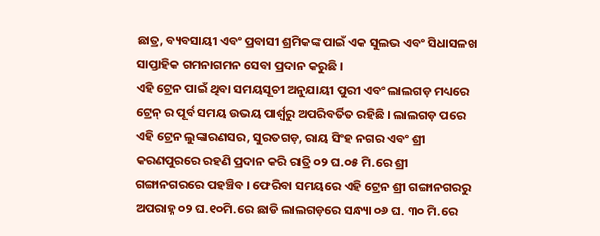ଛାତ୍ର, ବ୍ୟବସାୟୀ ଏବଂ ପ୍ରବାସୀ ଶ୍ରମିକଙ୍କ ପାଇଁ ଏକ ସୁଲଭ ଏବଂ ସିଧାସଳଖ ସାପ୍ତାହିକ ଗମନାଗମନ ସେବା ପ୍ରଦାନ କରୁଛି ।
ଏହି ଟ୍ରେନ ପାଇଁ ଥିବା ସମୟସୂଚୀ ଅନୁଯାୟୀ ପୁରୀ ଏବଂ ଲାଲଗଡ଼ ମଧ୍ୟରେ ଟ୍ରେନ୍ ର ପୂର୍ବ ସମୟ ଉଭୟ ପାର୍ଶ୍ୱରୁ ଅପରିବର୍ତିତ ରହିଛି । ଲାଲଗଡ଼ ପରେ ଏହି ଟ୍ରେନ ଲୁଙ୍କାରଣସର, ସୁରତଗଡ଼, ରାୟ ସିଂହ ନଗର ଏବଂ ଶ୍ରୀ କରଣପୁରରେ ରହଣି ପ୍ରଦାନ କରି ରାତ୍ରି ୦୨ ଘ.୦୫ ମି.ରେ ଶ୍ରୀ ଗଙ୍ଗାନଗରରେ ପହଞ୍ଚିବ । ଫେରିବା ସମୟରେ ଏହି ଟ୍ରେନ ଶ୍ରୀ ଗଙ୍ଗାନଗରରୁ ଅପରାହ୍ନ ୦୨ ଘ.୧୦ମି.ରେ ଛାଡି ଲାଲଗଡ଼ରେ ସନ୍ଧ୍ୟା ୦୬ ଘ. ୩୦ ମି.ରେ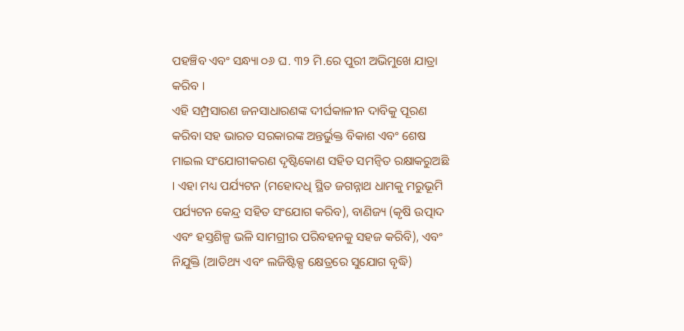ପହଞ୍ଚିବ ଏବଂ ସନ୍ଧ୍ୟା ୦୬ ଘ. ୩୨ ମି.ରେ ପୁରୀ ଅଭିମୁଖେ ଯାତ୍ରା କରିବ ।
ଏହି ସମ୍ପ୍ରସାରଣ ଜନସାଧାରଣଙ୍କ ଦୀର୍ଘକାଳୀନ ଦାବିକୁ ପୂରଣ କରିବା ସହ ଭାରତ ସରକାରଙ୍କ ଅନ୍ତର୍ଭୁକ୍ତ ବିକାଶ ଏବଂ ଶେଷ ମାଇଲ ସଂଯୋଗୀକରଣ ଦୃଷ୍ଟିକୋଣ ସହିତ ସମନ୍ୱିତ ରକ୍ଷାକରୁଅଛି । ଏହା ମଧ୍ୟ ପର୍ଯ୍ୟଟନ (ମହୋଦଧି ସ୍ଥିତ ଜଗନ୍ନାଥ ଧାମକୁ ମରୁଭୂମି ପର୍ଯ୍ୟଟନ କେନ୍ଦ୍ର ସହିତ ସଂଯୋଗ କରିବ), ବାଣିଜ୍ୟ (କୃଷି ଉତ୍ପାଦ ଏବଂ ହସ୍ତଶିଳ୍ପ ଭଳି ସାମଗ୍ରୀର ପରିବହନକୁ ସହଜ କରିବି), ଏବଂ ନିଯୁକ୍ତି (ଆତିଥ୍ୟ ଏବଂ ଲଜିଷ୍ଟିକ୍ସ କ୍ଷେତ୍ରରେ ସୁଯୋଗ ବୃଦ୍ଧି)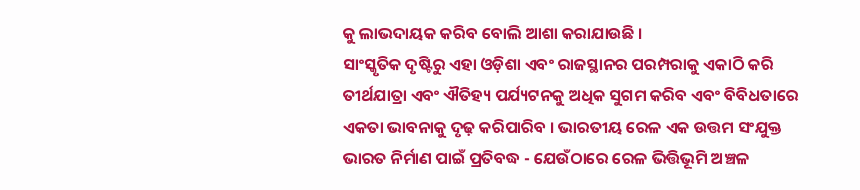କୁ ଲାଭଦାୟକ କରିବ ବୋଲି ଆଶା କରାଯାଉଛି ।
ସାଂସ୍କୃତିକ ଦୃଷ୍ଟିରୁ ଏହା ଓଡ଼ିଶା ଏବଂ ରାଜସ୍ଥାନର ପରମ୍ପରାକୁ ଏକାଠି କରି ତୀର୍ଥଯାତ୍ରା ଏବଂ ଐତିହ୍ୟ ପର୍ଯ୍ୟଟନକୁ ଅଧିକ ସୁଗମ କରିବ ଏବଂ ବିବିଧତାରେ ଏକତା ଭାବନାକୁ ଦୃଢ଼ କରିପାରିବ । ଭାରତୀୟ ରେଳ ଏକ ଉତ୍ତମ ସଂଯୁକ୍ତ ଭାରତ ନିର୍ମାଣ ପାଇଁ ପ୍ରତିବଦ୍ଧ - ଯେଉଁଠାରେ ରେଳ ଭିତ୍ତିଭୂମି ଅଞ୍ଚଳ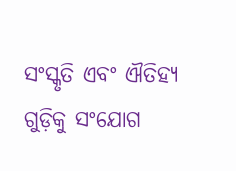ସଂସ୍କୃତି ଏବଂ ଐତିହ୍ୟ ଗୁଡ଼ିକୁ ସଂଯୋଗ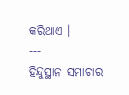କରିଥାଏ ।
---
ହିନ୍ଦୁସ୍ଥାନ ସମାଚାର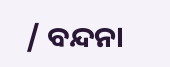/ ବନ୍ଦନା